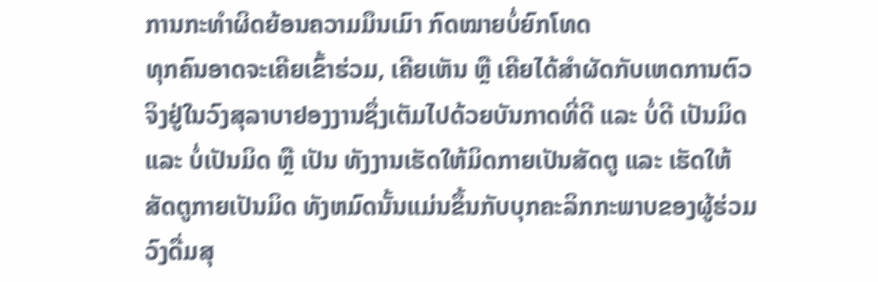ການກະທຳຜິດຍ້ອນຄວາມມຶນເມົາ ກົດໝາຍບໍ່ຍົກໂທດ
ທຸກຄົນອາດຈະເຄີຍເຂົ້າຮ່ວມ, ເຄີຍເຫັນ ຫຼື ເຄີຍໄດ້ສໍາຜັດກັບເຫດການຕົວຈິງຢູ່ໃນວົງສຸລາບາຢອງງານຊຶ່ງເຕັມໄປດ້ວຍບັນກາດທີ່ດີ ແລະ ບໍ່ດີ ເປັນມິດ ແລະ ບໍ່ເປັນມິດ ຫຼື ເປັນ ທັງງານເຮັດໃຫ້ມິດກາຍເປັນສັດຕູ ແລະ ເຮັດໃຫ້ສັດຕູກາຍເປັນມິດ ທັງຫມົດນັ້ນແມ່ນຂຶ້ນກັບບຸກຄະລິກກະພາບຂອງຜູ້ຮ່ວມວົງດື່ມສຸ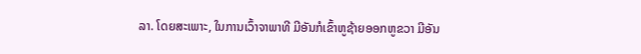ລາ. ໂດຍສະເພາະ, ໃນການເວົ້າຈາພາທີ ມີອັນກໍເຂົ້າຫູຊ້າຍອອກຫູຂວາ ມີອັນ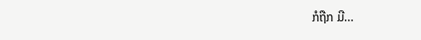ກໍຖືກ ມີ…